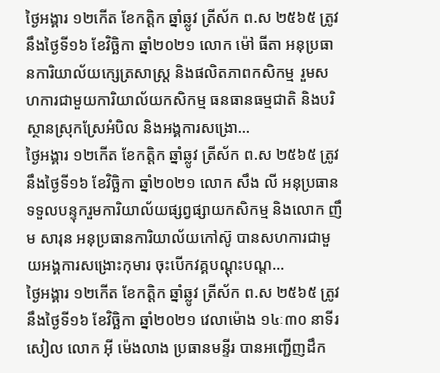ថ្ងៃអង្គារ ១២កើត ខែកត្តិក ឆ្នាំឆ្លូវ ត្រីស័ក ព.ស ២៥៦៥ ត្រូវនឹងថ្ងៃទី១៦ ខែវិច្ឆិកា ឆ្នាំ២០២១ លោក ម៉ៅ ធីតា អនុប្រធានការិយាល័យក្សេត្រសាស្រ្ត និងផលិតភាពកសិកម្ម រួមសហការជាមួយការិយាល័យកសិកម្ម ធនធានធម្មជាតិ និងបរិស្ថានស្រុកស្រែអំបិល និងអង្គការសង្រោ...
ថ្ងៃអង្គារ ១២កើត ខែកត្តិក ឆ្នាំឆ្លូវ ត្រីស័ក ព.ស ២៥៦៥ ត្រូវនឹងថ្ងៃទី១៦ ខែវិច្ឆិកា ឆ្នាំ២០២១ លោក សឹង លី អនុប្រធានទទួលបន្ទុករួមការិយាល័យផ្សព្វផ្សាយកសិកម្ម និងលោក ញឹម សារុន អនុប្រធានការិយាល័យកៅស៊ូ បានសហការជាមួយអង្គការសង្រោះកុមារ ចុះបើកវគ្គបណ្តុះបណ្ត...
ថ្ងៃអង្គារ ១២កើត ខែកត្តិក ឆ្នាំឆ្លូវ ត្រីស័ក ព.ស ២៥៦៥ ត្រូវនឹងថ្ងៃទី១៦ ខែវិច្ឆិកា ឆ្នាំ២០២១ វេលាម៉ោង ១៤ៈ៣០ នាទីរសៀល លោក អុី ម៉េងលាង ប្រធានមន្ទីរ បានអញ្ជើញដឹក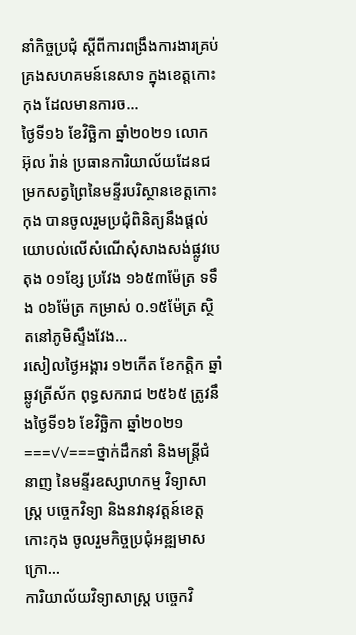នាំកិច្ចប្រជុំ ស្តីពីការពង្រឹងការងារគ្រប់គ្រងសហគមន៍នេសាទ ក្នុងខេត្តកោះកុង ដែលមានការច...
ថ្ងៃទី១៦ ខែវិច្ឆិកា ឆ្នាំ២០២១ លោក អ៊ុល រ៉ាន់ ប្រធានការិយាល័យដែនជម្រកសត្វព្រៃនៃមន្ទីរបរិស្ថានខេត្តកោះកុង បានចូលរួមប្រជុំពិនិត្យនឹងផ្ដល់យោបល់លេីសំណេីសុំសាងសង់ផ្លូវបេតុង ០១ខ្សែ ប្រវែង ១៦៥៣ម៉ែត្រ ទទឹង ០៦ម៉ែត្រ កម្រាស់ ០.១៥ម៉ែត្រ ស្ថិតនៅភូមិស្ទឹងវែង...
រសៀលថ្ងៃអង្គារ ១២កើត ខែកត្តិក ឆ្នាំឆ្លូវត្រីស័ក ពុទ្ធសករាជ ២៥៦៥ ត្រូវនឹងថ្ងៃទី១៦ ខែវិច្ឆិកា ឆ្នាំ២០២១===✓✓===ថ្នាក់ដឹកនាំ និងមន្ត្រីជំនាញ នៃមន្ទីរឧស្សាហកម្ម វិទ្យាសាស្រ្ត បច្ចេកវិទ្យា និងនវានុវត្តន៍ខេត្តកោះកុង ចូលរួមកិច្ចប្រជុំអឌ្ឍមាស ក្រោ...
ការិយាល័យវិទ្យាសាស្រ្ត បច្ចេកវិ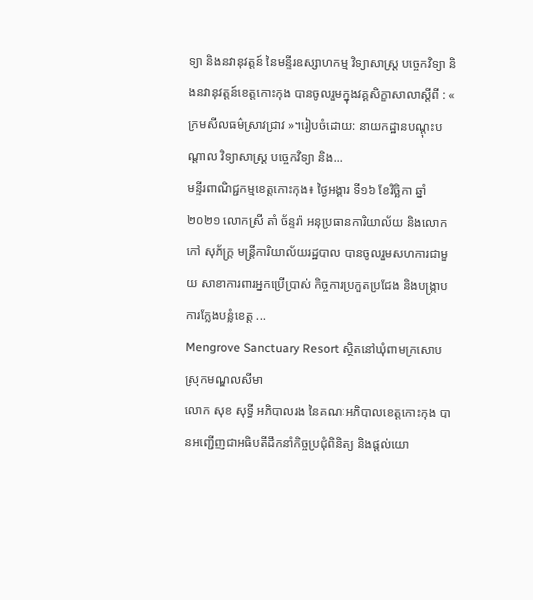ទ្យា និងនវានុវត្តន៍ នៃមន្ទីរឧស្សាហកម្ម វិទ្យាសាស្រ្ត បច្ចេកវិទ្យា និងនវានុវត្តន៍ខេត្តកោះកុង បានចូលរួមក្នុងវគ្គសិក្ខាសាលាស្តីពី : « ក្រមសីលធម៌ស្រាវជ្រាវ »។រៀបចំដោយ: នាយកដ្ឋានបណ្តុះបណ្តាល វិទ្យាសាស្រ្ត បច្ចេកវិទ្យា និង...
មន្ទីរពាណិជ្ជកម្មខេត្តកោះកុង៖ ថ្ងៃអង្គារ ទី១៦ ខែវិច្ឆិកា ឆ្នាំ២០២១ លោកស្រី តាំ ច័ន្ទរ៉ា អនុប្រធានការិយាល័យ និងលោក កៅ សុភ័ក្រ្ត មន្រ្តីការិយាល័យរដ្ឋបាល បានចូលរួមសហការជាមួយ សាខាការពារអ្នកប្រើប្រាស់ កិច្ចការប្រកួតប្រជែង និងបង្រ្កាបការក្លែងបន្លំខេត្ត ...
Mengrove Sanctuary Resort ស្ថិតនៅឃុំពាមក្រសោប ស្រុកមណ្ឌលសីមា
លោក សុខ សុទ្ធី អភិបាលរង នៃគណៈអភិបាលខេត្តកោះកុង បានអញ្ជើញជាអធិបតីដឹកនាំកិច្ចប្រជុំពិនិត្យ និងផ្ដល់យោ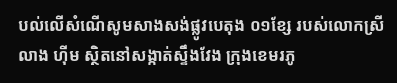បល់លើសំណើសូមសាងសង់ផ្លូវបេតុង ០១ខ្សែ របស់លោកស្រី លាង ហ៊ីម ស្ថិតនៅសង្កាត់ស្ទឹងវែង ក្រុងខេមរភូ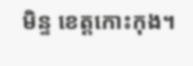មិន្ទ ខេត្តកោះកុង។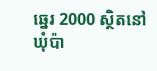ឆ្នេរ 2000 ស្ថិតនៅឃុំប៉ា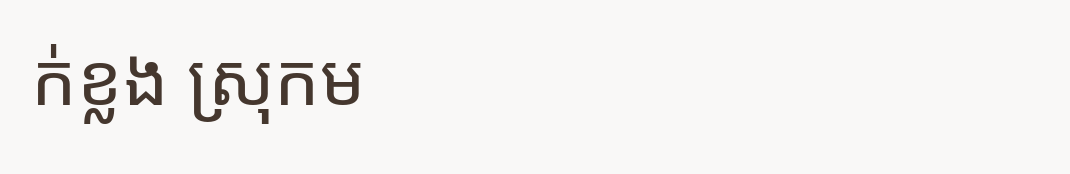ក់ខ្លង ស្រុកម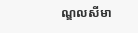ណ្ឌលសីមា